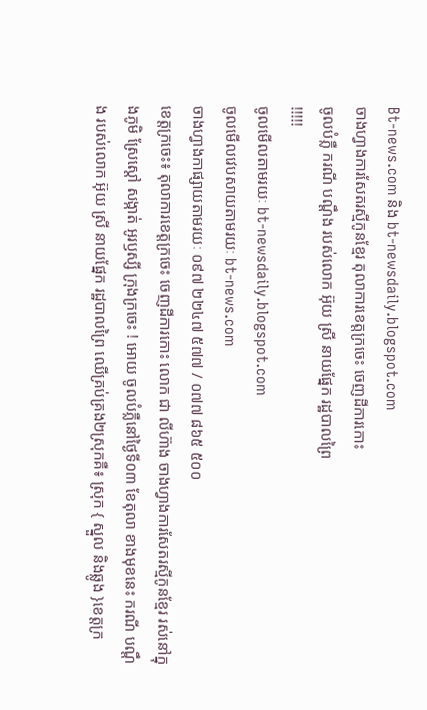Bt-news.com និង bt-newsdaily.blogspot.com
ចាងហ្វាងការសែតរស្មីកូនខ្មែរ តុលាការខេត្តក្រចេះ ចេញដីការកោះ
ចូលបំភ្លឺ ករណី បណ្តឹង របស់លោក អ៊ុយ ស្រី នាយផ្នែក រដ្ឋបាលព្រៃ
!!!!!
ចូលមើលតាមរយៈ bt-newsdaily.blogspot.com
ចូលមើលវេបសាយតាមរយៈ bt-news.com
ចាងហ្វាងកាផ្សាយតាមរយៈ ០៩៧ ២២៤៧ ៥៧៧ / ០៧៧ ៨៦៥ ៥០០
ខេត្តក្រចេះ៖ តុលាការខេត្តក្រចេះ ចេញដីការកោះ លោក ជា លីហ៊ាង ចាងហ្វាងការសែតរស្មីកូនខ្មែរ រស់នៅក្នុងភូមិ ស្រែស្តៅ សង្កាត់ អូរឫស្សី ក្រុងក្រចេះ ! អោយ ចូលបំភ្លឺនៅថ្ងៃទី០៣ ខែតុលា ខាងមុខនេះ ករណី បណ្តឹង របស់លោក អ៊ុយ ស្រី នាយផ្នែក រដ្ឋបាលព្រៃ ឈើគ្រប់គ្រង២ស្រុកគឺ៖ ស្រុក { ស្នួល និងឆ្លូង }ខេត្តក្រ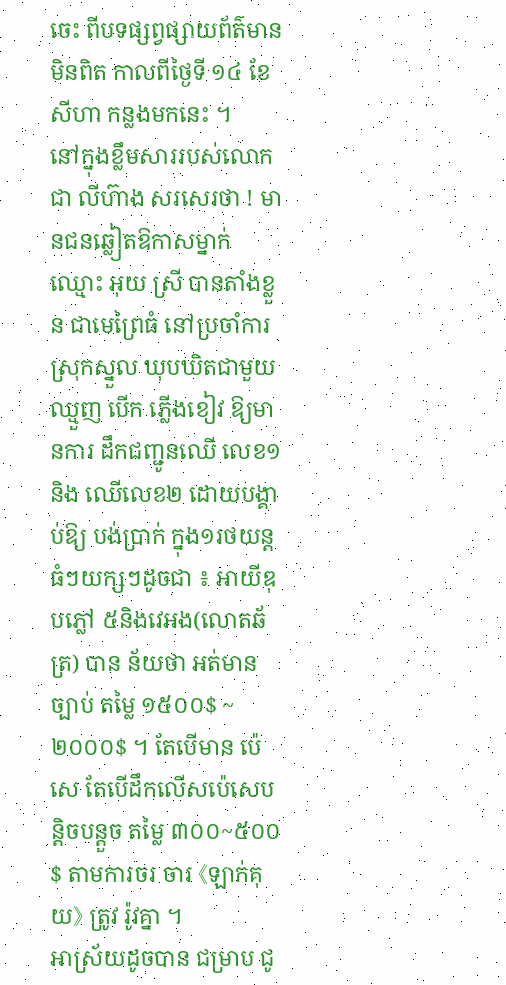ចេះ ពីបទផ្សព្វផ្សាយព័ត៌មានមិនពិត កាលពីថ្ងៃទី ១៤ ខែសីហា កន្លងមកនេះ ។
នៅក្នុងខ្លឹមសាររបស់លោក ជា លីហ៊ាង សរសេរថា ! មានជនឆ្លៀតឱកាសម្នាក់ឈ្មោះ អុយ ស្រី បានតាំងខ្លួន ជាមេព្រៃធំ នៅប្រចាំការ ស្រុកស្នួល ឃុបឃិតជាមួយឈ្មួញ បើក ភ្លើងខៀវ ឱ្យមានការ ដឹកជញ្ជូនឈើ លេខ១ និង ឈើលេខ២ ដោយបង្គាប់ឱ្យ បង់ប្រាក់ ក្នុង១រថយន្តធំៗយក្សៗដូចជា ៖ អាយីឌុបភ្លៅ ៥និងវេអង(លោតឆ័ត្រ) បាន ន័យថា អត់មានច្បាប់ តម្លៃ ១៥០០$ ~ ២០០០$ ។ តែបើមាន ប៉េសេ តែបើដឹកលើសប៉េសេបន្តិចបន្តួច តម្លៃ ៣០០~៥០០$ តាមការចរ ចារ 《ឡាក់គុយ》 ត្រូវ រ៉ូវគ្នា ។
អាស្រ័យដូចបាន ជម្រាប ជូ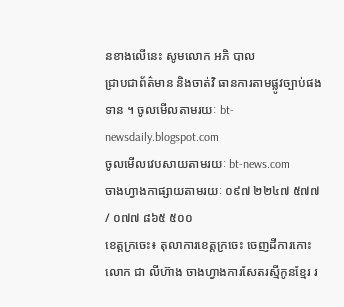នខាងលើនេះ សូមលោក អភិ បាល
ជ្រាបជាព័ត៌មាន និងចាត់វិ ធានការតាមផ្លូវច្បាប់ផងទាន ។ ចូលមើលតាមរយៈ bt-newsdaily.blogspot.com
ចូលមើលវេបសាយតាមរយៈ bt-news.com
ចាងហ្វាងកាផ្សាយតាមរយៈ ០៩៧ ២២៤៧ ៥៧៧ / ០៧៧ ៨៦៥ ៥០០
ខេត្តក្រចេះ៖ តុលាការខេត្តក្រចេះ ចេញដីការកោះ លោក ជា លីហ៊ាង ចាងហ្វាងការសែតរស្មីកូនខ្មែរ រ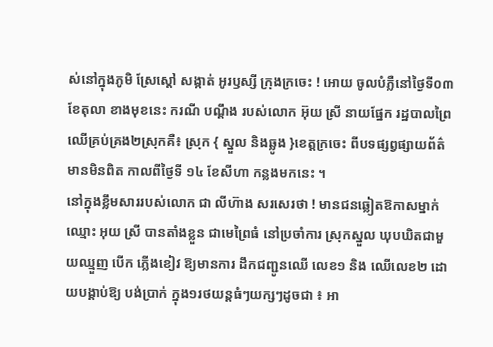ស់នៅក្នុងភូមិ ស្រែស្តៅ សង្កាត់ អូរឫស្សី ក្រុងក្រចេះ ! អោយ ចូលបំភ្លឺនៅថ្ងៃទី០៣ ខែតុលា ខាងមុខនេះ ករណី បណ្តឹង របស់លោក អ៊ុយ ស្រី នាយផ្នែក រដ្ឋបាលព្រៃ ឈើគ្រប់គ្រង២ស្រុកគឺ៖ ស្រុក { ស្នួល និងឆ្លូង }ខេត្តក្រចេះ ពីបទផ្សព្វផ្សាយព័ត៌មានមិនពិត កាលពីថ្ងៃទី ១៤ ខែសីហា កន្លងមកនេះ ។
នៅក្នុងខ្លឹមសាររបស់លោក ជា លីហ៊ាង សរសេរថា ! មានជនឆ្លៀតឱកាសម្នាក់ឈ្មោះ អុយ ស្រី បានតាំងខ្លួន ជាមេព្រៃធំ នៅប្រចាំការ ស្រុកស្នួល ឃុបឃិតជាមួយឈ្មួញ បើក ភ្លើងខៀវ ឱ្យមានការ ដឹកជញ្ជូនឈើ លេខ១ និង ឈើលេខ២ ដោយបង្គាប់ឱ្យ បង់ប្រាក់ ក្នុង១រថយន្តធំៗយក្សៗដូចជា ៖ អា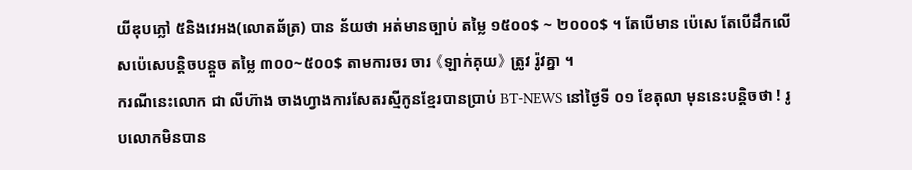យីឌុបភ្លៅ ៥និងវេអង(លោតឆ័ត្រ) បាន ន័យថា អត់មានច្បាប់ តម្លៃ ១៥០០$ ~ ២០០០$ ។ តែបើមាន ប៉េសេ តែបើដឹកលើសប៉េសេបន្តិចបន្តួច តម្លៃ ៣០០~៥០០$ តាមការចរ ចារ 《ឡាក់គុយ》 ត្រូវ រ៉ូវគ្នា ។
ករណីនេះលោក ជា លីហ៊ាង ចាងហ្វាងការសែតរស្មីកូនខ្មែរបានប្រាប់ BT-NEWS នៅថ្ងៃទី ០១ ខែតុលា មុននេះបន្តិចថា ! រូបលោកមិនបាន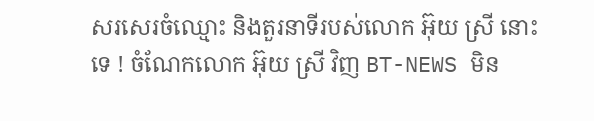សរសេរចំឈ្មោះ និងតួរនាទីរបស់លោក អ៊ុយ ស្រី នោះទេ ! ចំណែកលោក អ៊ុយ ស្រី វិញ BT-NEWS មិន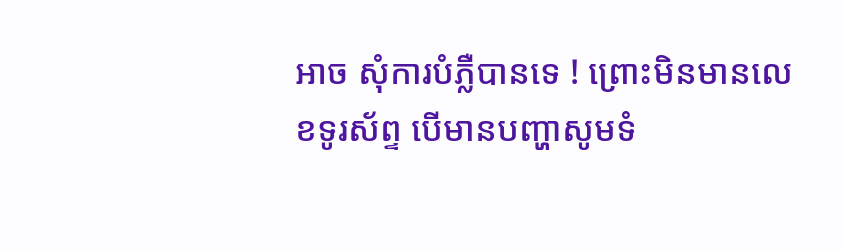អាច សុំការបំភ្លឺបានទេ ! ព្រោះមិនមានលេខទូរស័ព្ទ បើមានបញ្ហាសូមទំ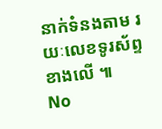នាក់ទំនងតាម រយៈលេខទូរស័ព្ទខាងលើ ៕
No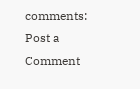comments:
Post a Comment